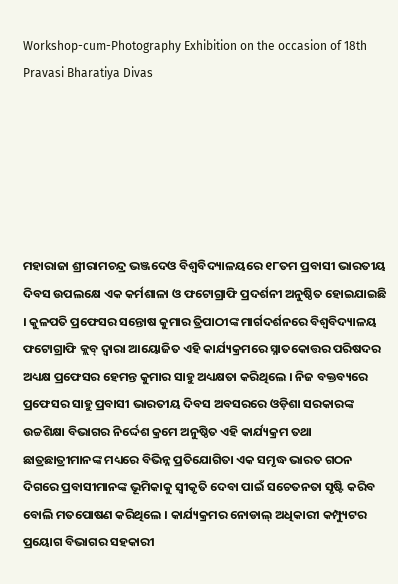Workshop-cum-Photography Exhibition on the occasion of 18th Pravasi Bharatiya Divas






ମହାରାଜା ଶ୍ରୀରାମଚନ୍ଦ୍ର ଭଞ୍ଜଦେଓ ବିଶ୍ୱବିଦ୍ୟାଳୟରେ ୧୮ତମ ପ୍ରବାସୀ ଭାରତୀୟ ଦିବସ ଉପଲକ୍ଷେ ଏକ କର୍ମଶାଳା ଓ ଫଟୋଗ୍ରାଫି ପ୍ରଦର୍ଶନୀ ଅନୁଷ୍ଠିତ ହୋଇଯାଇଛି । କୁଳପତି ପ୍ରଫେସର ସନ୍ତୋଷ କୁମାର ତ୍ରିପାଠୀଙ୍କ ମାର୍ଗଦର୍ଶନରେ ବିଶ୍ୱବିଦ୍ୟାଳୟ ଫଟୋଗ୍ରାଫି କ୍ଲବ୍‌ ଦ୍ୱାରା ଆୟୋଜିତ ଏହି କାର୍ଯ୍ୟକ୍ରମରେ ସ୍ନାତକୋତ୍ତର ପରିଷଦର ଅଧ୍ୟକ୍ଷ ପ୍ରଫେସର ହେମନ୍ତ କୁମାର ସାହୁ ଅଧ୍ୟକ୍ଷତା କରିଥିଲେ । ନିଜ ବକ୍ତବ୍ୟରେ ପ୍ରଫେସର ସାହୁ ପ୍ରବାସୀ ଭାରତୀୟ ଦିବସ ଅବସରରେ ଓଡ଼ିଶା ସରକାରଙ୍କ ଉଚ୍ଚଶିକ୍ଷା ବିଭାଗର ନିର୍ଦ୍ଦେଶ କ୍ରମେ ଅନୁଷ୍ଠିତ ଏହି କାର୍ଯ୍ୟକ୍ରମ ତଥା ଛାତ୍ରଛାତ୍ରୀମାନଙ୍କ ମଧ୍ୟରେ ବିଭିନ୍ନ ପ୍ରତିଯୋଗିତା ଏକ ସମୃଦ୍ଧ ଭାରତ ଗଠନ ଦିଗରେ ପ୍ରବାସୀମାନଙ୍କ ଭୂମିକାକୁ ସ୍ୱୀକୃତି ଦେବା ପାଇଁ ସଚେତନତା ସୃଷ୍ଟି କରିବ ବୋଲି ମତପୋଷଣ କରିଥିଲେ । କାର୍ଯ୍ୟକ୍ରମର ନୋଡାଲ୍‌ ଅଧିକାରୀ କମ୍ପ୍ୟୁଟର ପ୍ରୟୋଗ ବିଭାଗର ସହକାରୀ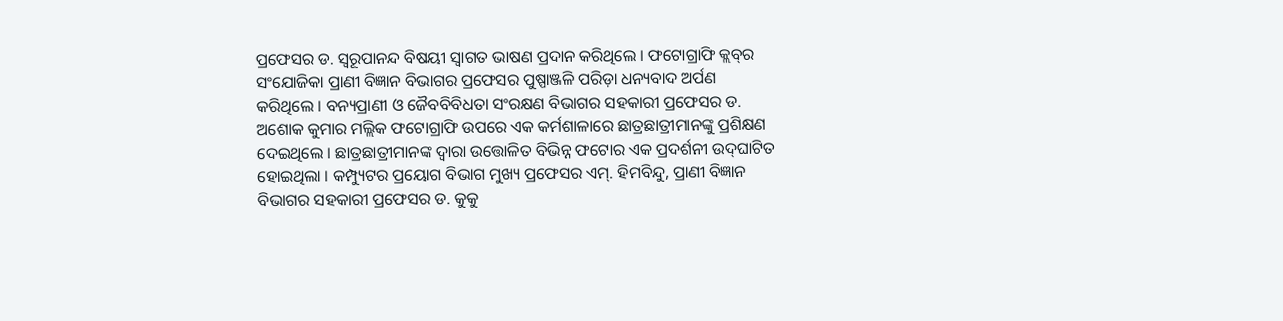ପ୍ରଫେସର ଡ. ସ୍ୱରୂପାନନ୍ଦ ବିଷୟୀ ସ୍ୱାଗତ ଭାଷଣ ପ୍ରଦାନ କରିଥିଲେ । ଫଟୋଗ୍ରାଫି କ୍ଲବ୍‌ର ସଂଯୋଜିକା ପ୍ରାଣୀ ବିଜ୍ଞାନ ବିଭାଗର ପ୍ରଫେସର ପୁଷ୍ପାଞ୍ଜଳି ପରିଡ଼ା ଧନ୍ୟବାଦ ଅର୍ପଣ କରିଥିଲେ । ବନ୍ୟପ୍ରାଣୀ ଓ ଜୈବବିବିଧତା ସଂରକ୍ଷଣ ବିଭାଗର ସହକାରୀ ପ୍ରଫେସର ଡ. ଅଶୋକ କୁମାର ମଲ୍ଲିକ ଫଟୋଗ୍ରାଫି ଉପରେ ଏକ କର୍ମଶାଳାରେ ଛାତ୍ରଛାତ୍ରୀମାନଙ୍କୁ ପ୍ରଶିକ୍ଷଣ ଦେଇଥିଲେ । ଛାତ୍ରଛାତ୍ରୀମାନଙ୍କ ଦ୍ୱାରା ଉତ୍ତୋଳିତ ବିଭିନ୍ନ ଫଟୋର ଏକ ପ୍ରଦର୍ଶନୀ ଉଦ୍‌ଘାଟିତ ହୋଇଥିଲା । କମ୍ପ୍ୟୁଟର ପ୍ରୟୋଗ ବିଭାଗ ମୁଖ୍ୟ ପ୍ରଫେସର ଏମ୍‌. ହିମବିନ୍ଦୁ, ପ୍ରାଣୀ ବିଜ୍ଞାନ ବିଭାଗର ସହକାରୀ ପ୍ରଫେସର ଡ. କୁକୁ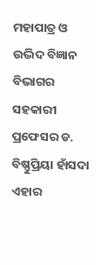ମହାପାତ୍ର ଓ ଉଦ୍ଭିଦ ବିଜ୍ଞାନ ବିଭାଗର ସହକାରୀ ପ୍ରଫେସର ଡ. ବିଷ୍ଣୁପ୍ରିୟା ହାଁସଦା ଏହାର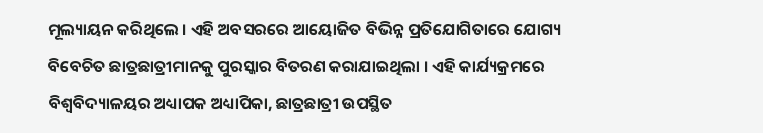ମୂଲ୍ୟାୟନ କରିଥିଲେ । ଏହି ଅବସରରେ ଆୟୋଜିତ ବିଭିନ୍ନ ପ୍ରତିଯୋଗିତାରେ ଯୋଗ୍ୟ ବିବେଚିତ ଛାତ୍ରଛାତ୍ରୀମାନକୁ ପୁରସ୍କାର ବିତରଣ କରାଯାଇଥିଲା । ଏହି କାର୍ଯ୍ୟକ୍ରମରେ ବିଶ୍ୱବିଦ୍ୟାଳୟର ଅଧ୍ୟାପକ ଅଧ୍ୟାପିକା, ଛାତ୍ରଛାତ୍ରୀ ଉପସ୍ଥିତ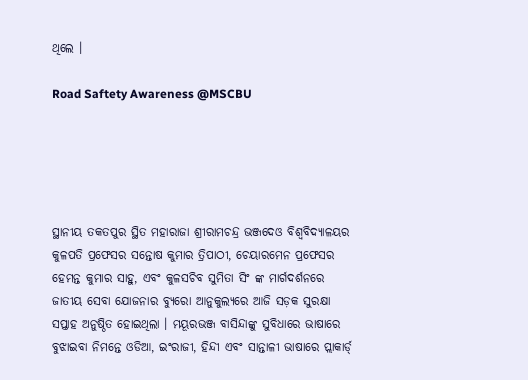ଥିଲେ ।

Road Saftety Awareness @MSCBU





ସ୍ଥାନୀୟ ତକତପୁର ସ୍ଥିତ ମହାରାଜା ଶ୍ରୀରାମଚନ୍ଦ୍ର ଭଞ୍ଜଦେଓ ବିଶ୍ଵବିଦ୍ୟାଳୟର କୁଳପତି ପ୍ରଫେସର ସନ୍ତୋଷ କୁମାର ତ୍ରିପାଠୀ, ଚେୟାରମେନ ପ୍ରଫେସର ହେମନ୍ତ କୁମାର ସାହୁ, ଏବଂ କୁଳସଚିବ ସୁମିତା ସିଂ ଙ୍କ ମାର୍ଗଦର୍ଶନରେ ଜାତୀୟ ସେବା ଯୋଜନାର ବ୍ୟୁରୋ ଆନୁକୁଲ୍ୟରେ ଆଜି ସଡ଼କ ସୁରକ୍ଷା ସପ୍ତାହ ଅନୁଷ୍ଠିତ ହୋଇଥିଲା । ମୟୂରଭଞ୍ଜ ବାସିନ୍ଦାଙ୍କୁ ସୁବିଧାରେ ଭାଷାରେ ବୁଝାଇବା ନିମନ୍ତେ ଓଡିଆ, ଇଂରାଜୀ, ହିନ୍ଦୀ ଏବଂ ସାନ୍ତାଳୀ ଭାଷାରେ ପ୍ଲାକାର୍ଡ୍‌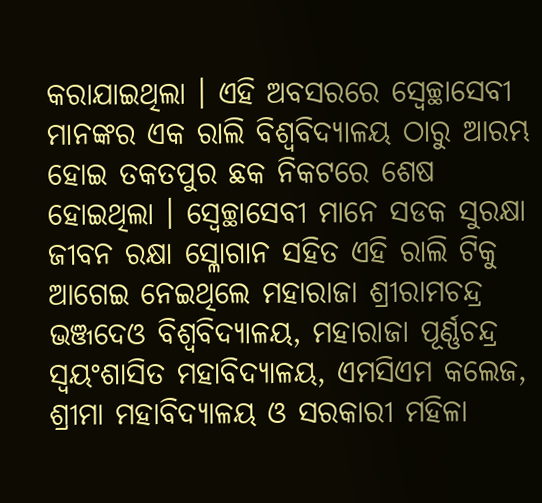କରାଯାଇଥିଲା । ଏହି ଅବସରରେ ସ୍ୱେଚ୍ଛାସେବୀ ମାନଙ୍କର ଏକ ରାଲି ବିଶ୍ଵବିଦ୍ୟାଳୟ ଠାରୁ ଆରମ୍ଭ ହୋଇ ତକତପୁର ଛକ ନିକଟରେ ଶେଷ ହୋଇଥିଲା । ସ୍ୱେଚ୍ଛାସେବୀ ମାନେ ସଡକ ସୁରକ୍ଷା ଜୀବନ ରକ୍ଷା ସ୍ଳୋଗାନ ସହିତ ଏହି ରାଲି ଟିକୁ ଆଗେଇ ନେଇଥିଲେ ମହାରାଜା ଶ୍ରୀରାମଚନ୍ଦ୍ର ଭଞ୍ଜଦେଓ ବିଶ୍ଵବିଦ୍ୟାଳୟ, ମହାରାଜା ପୂର୍ଣ୍ଣଚନ୍ଦ୍ର ସ୍ଵୟଂଶାସିତ ମହାବିଦ୍ୟାଳୟ, ଏମସିଏମ କଲେଜ, ଶ୍ରୀମା ମହାବିଦ୍ୟାଳୟ ଓ ସରକାରୀ ମହିଳା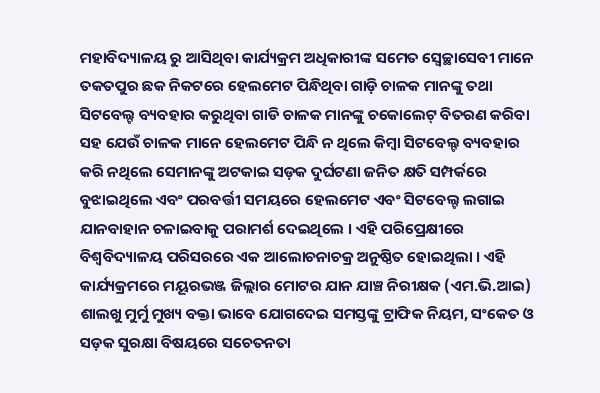ମହାବିଦ୍ୟାଳୟ ରୁ ଆସିଥିବା କାର୍ଯ୍ୟକ୍ରମ ଅଧିକାରୀଙ୍କ ସମେତ ସ୍ୱେଚ୍ଛାସେବୀ ମାନେ ତକତପୁର ଛକ ନିକଟରେ ହେଲମେଟ ପିନ୍ଧିଥିବା ଗାଡ଼ି ଚାଳକ ମାନଙ୍କୁ ତଥା ସିଟବେଲ୍ଟ ବ୍ୟବହାର କରୁଥିବା ଗାଡି ଚାଳକ ମାନଙ୍କୁ ଚକୋଲେଟ୍ ବିତରଣ କରିବା ସହ ଯେଉଁ ଚାଳକ ମାନେ ହେଲମେଟ ପିନ୍ଧି ନ ଥିଲେ କିମ୍ବା ସିଟବେଲ୍ଟ ବ୍ୟବହାର କରି ନଥିଲେ ସେମାନଙ୍କୁ ଅଟକାଇ ସଡ଼କ ଦୁର୍ଘଟଣା ଜନିତ କ୍ଷତି ସମ୍ପର୍କରେ ବୁଝାଇଥିଲେ ଏବଂ ପରବର୍ତ୍ତୀ ସମୟରେ ହେଲମେଟ ଏବଂ ସିଟବେଲ୍ଟ ଲଗାଇ ଯାନବାହାନ ଚଳାଇବାକୁ ପରାମର୍ଶ ଦେଇଥିଲେ । ଏହି ପରିପ୍ରେକ୍ଷୀରେ ବିଶ୍ଵବିଦ୍ୟାଳୟ ପରିସରରେ ଏକ ଆଲୋଚନାଚକ୍ର ଅନୁଷ୍ଠିତ ହୋଇଥିଲା । ଏହି କାର୍ଯ୍ୟକ୍ରମରେ ମୟୂରଭଞ୍ଜ ଜିଲ୍ଲାର ମୋଟର ଯାନ ଯାଞ୍ଚ ନିରୀକ୍ଷକ (ଏମ.ଭି.ଆଇ) ଶାଲଖୁ ମୁର୍ମୁ ମୁଖ୍ୟ ବକ୍ତା ଭାବେ ଯୋଗଦେଇ ସମସ୍ତଙ୍କୁ ଟ୍ରାଫିକ ନିୟମ, ସଂକେତ ଓ ସଡ଼କ ସୁରକ୍ଷା ବିଷୟରେ ସଚେତନତା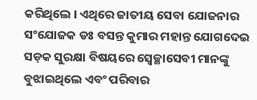କରିଥିଲେ । ଏଥିରେ ଜାତୀୟ ସେବା ଯୋଜନାର ସଂଯୋଜକ ଡଃ ବସନ୍ତ କୁମାର ମହାନ୍ତ ଯୋଗଦେଇ ସଡ଼କ ସୁରକ୍ଷା ବିଷୟରେ ସ୍ୱେଚ୍ଛାସେବୀ ମାନଙ୍କୁ ବୁଝାଇଥିଲେ ଏବଂ ପରିବାର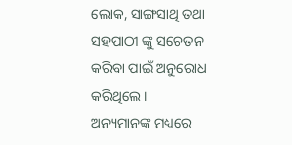ଲୋକ, ସାଙ୍ଗସାଥି ତଥା ସହପାଠୀ ଙ୍କୁ ସଚେତନ କରିବା ପାଇଁ ଅନୁରୋଧ କରିଥିଲେ । ଅନ୍ୟମାନଙ୍କ ମଧ୍ୟରେ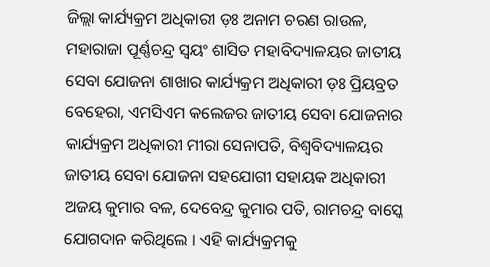ଜିଲ୍ଲା କାର୍ଯ୍ୟକ୍ରମ ଅଧିକାରୀ ଡ଼ଃ ଅନାମ ଚରଣ ରାଉଳ, ମହାରାଜା ପୂର୍ଣ୍ଣଚନ୍ଦ୍ର ସ୍ୱୟଂ ଶାସିତ ମହାବିଦ୍ୟାଳୟର ଜାତୀୟ ସେବା ଯୋଜନା ଶାଖାର କାର୍ଯ୍ୟକ୍ରମ ଅଧିକାରୀ ଡ଼ଃ ପ୍ରିୟବ୍ରତ ବେହେରା, ଏମସିଏମ କଲେଜର ଜାତୀୟ ସେବା ଯୋଜନାର କାର୍ଯ୍ୟକ୍ରମ ଅଧିକାରୀ ମୀରା ସେନାପତି, ବିଶ୍ଵବିଦ୍ୟାଳୟର ଜାତୀୟ ସେବା ଯୋଜନା ସହଯୋଗୀ ସହାୟକ ଅଧିକାରୀ ଅଜୟ କୁମାର ବଳ, ଦେବେନ୍ଦ୍ର କୁମାର ପତି, ରାମଚନ୍ଦ୍ର ବାସ୍କେ ଯୋଗଦାନ କରିଥିଲେ । ଏହି କାର୍ଯ୍ୟକ୍ରମକୁ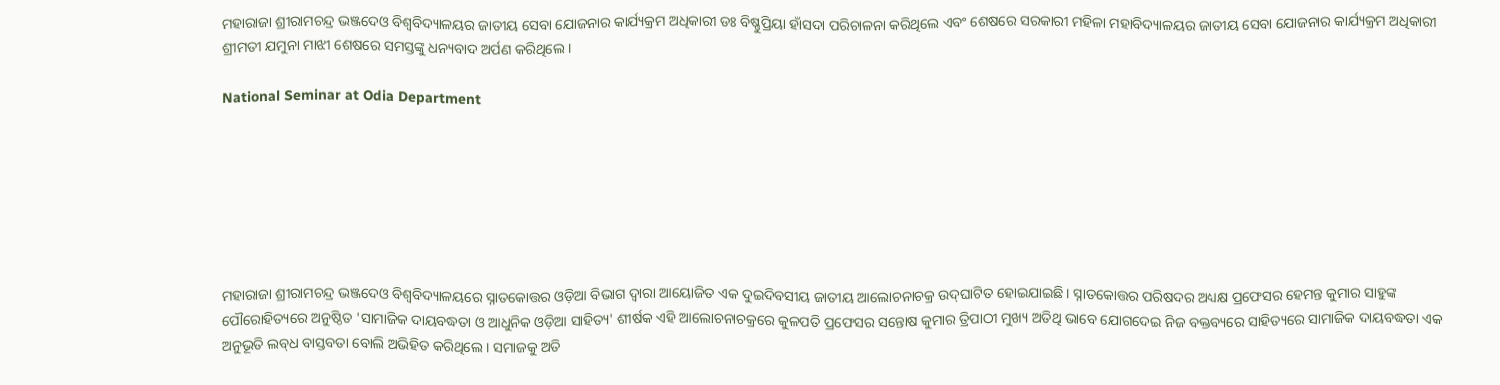ମହାରାଜା ଶ୍ରୀରାମଚନ୍ଦ୍ର ଭଞ୍ଜଦେଓ ବିଶ୍ୱବିଦ୍ୟାଳୟର ଜାତୀୟ ସେବା ଯୋଜନାର କାର୍ଯ୍ୟକ୍ରମ ଅଧିକାରୀ ଡଃ ବିଷ୍ଣୁପ୍ରିୟା ହାଁସଦା ପରିଚାଳନା କରିଥିଲେ ଏବଂ ଶେଷରେ ସରକାରୀ ମହିଳା ମହାବିଦ୍ୟାଳୟର ଜାତୀୟ ସେବା ଯୋଜନାର କାର୍ଯ୍ୟକ୍ରମ ଅଧିକାରୀ ଶ୍ରୀମତୀ ଯମୁନା ମାଝୀ ଶେଷରେ ସମସ୍ତଙ୍କୁ ଧନ୍ୟବାଦ ଅର୍ପଣ କରିଥିଲେ ।

National Seminar at Odia Department







ମହାରାଜା ଶ୍ରୀରାମଚନ୍ଦ୍ର ଭଞ୍ଜଦେଓ ବିଶ୍ୱବିଦ୍ୟାଳୟରେ ସ୍ନାତକୋତ୍ତର ଓଡ଼ିଆ ବିଭାଗ ଦ୍ୱାରା ଆୟୋଜିତ ଏକ ଦୁଇଦିବସୀୟ ଜାତୀୟ ଆଲୋଚନାଚକ୍ର ଉଦ୍‌ଘାଟିତ ହୋଇଯାଇଛି । ସ୍ନାତକୋତ୍ତର ପରିଷଦର ଅଧ୍ୟକ୍ଷ ପ୍ରଫେସର ହେମନ୍ତ କୁମାର ସାହୁଙ୍କ ପୌରୋହିତ୍ୟରେ ଅନୁଷ୍ଠିତ 'ସାମାଜିକ ଦାୟବଦ୍ଧତା ଓ ଆଧୁନିକ ଓଡ଼ିଆ ସାହିତ୍ୟ' ଶୀର୍ଷକ ଏହି ଆଲୋଚନାଚକ୍ରରେ କୁଳପତି ପ୍ରଫେସର ସନ୍ତୋଷ କୁମାର ତ୍ରିପାଠୀ ମୁଖ୍ୟ ଅତିଥି ଭାବେ ଯୋଗଦେଇ ନିଜ ବକ୍ତବ୍ୟରେ ସାହିତ୍ୟରେ ସାମାଜିକ ଦାୟବଦ୍ଧତା ଏକ ଅନୁଭୂତି ଲବ୍‌ଧ ବାସ୍ତବତା ବୋଲି ଅଭିହିତ କରିଥିଲେ । ସମାଜକୁ ଅତି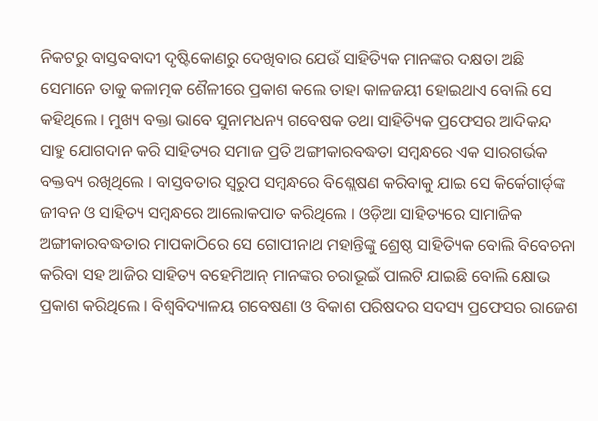ନିକଟରୁ ବାସ୍ତବବାଦୀ ଦୃଷ୍ଟିକୋଣରୁ ଦେଖିବାର ଯେଉଁ ସାହିତ୍ୟିକ ମାନଙ୍କର ଦକ୍ଷତା ଅଛି ସେମାନେ ତାକୁ କଳାତ୍ମକ ଶୈଳୀରେ ପ୍ରକାଶ କଲେ ତାହା କାଳଜୟୀ ହୋଇଥାଏ ବୋଲି ସେ କହିଥିଲେ । ମୁଖ୍ୟ ବକ୍ତା ଭାବେ ସୁନାମଧନ୍ୟ ଗବେଷକ ତଥା ସାହିତ୍ୟିକ ପ୍ରଫେସର ଆଦିକନ୍ଦ ସାହୁ ଯୋଗଦାନ କରି ସାହିତ୍ୟର ସମାଜ ପ୍ରତି ଅଙ୍ଗୀକାରବଦ୍ଧତା ସମ୍ବନ୍ଧରେ ଏକ ସାରଗର୍ଭକ ବକ୍ତବ୍ୟ ରଖିଥିଲେ । ବାସ୍ତବତାର ସ୍ୱରୁପ ସମ୍ବନ୍ଧରେ ବିଶ୍ଲେଷଣ କରିବାକୁ ଯାଇ ସେ କିର୍କେଗାର୍ଡ୍‌ଙ୍କ ଜୀବନ ଓ ସାହିତ୍ୟ ସମ୍ବନ୍ଧରେ ଆଲୋକପାତ କରିଥିଲେ । ଓଡ଼ିଆ ସାହିତ୍ୟରେ ସାମାଜିକ ଅଙ୍ଗୀକାରବଦ୍ଧତାର ମାପକାଠିରେ ସେ ଗୋପୀନାଥ ମହାନ୍ତିଙ୍କୁ ଶ୍ରେଷ୍ଠ ସାହିତ୍ୟିକ ବୋଲି ବିବେଚନା କରିବା ସହ ଆଜିର ସାହିତ୍ୟ ବହେମିଆନ୍‌ ମାନଙ୍କର ଚରାଭୂଇଁ ପାଲଟି ଯାଇଛି ବୋଲି କ୍ଷୋଭ ପ୍ରକାଶ କରିଥିଲେ । ବିଶ୍ୱବିଦ୍ୟାଳୟ ଗବେଷଣା ଓ ବିକାଶ ପରିଷଦର ସଦସ୍ୟ ପ୍ରଫେସର ରାଜେଶ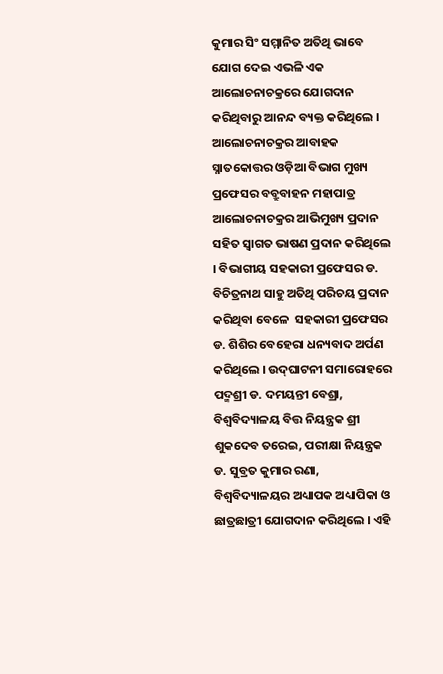କୁମାର ସିଂ ସମ୍ମାନିତ ଅତିଥି ଭାବେ ଯୋଗ ଦେଇ ଏଭଳି ଏକ ଆଲୋଚନାଚକ୍ରରେ ଯୋଗଦାନ କରିଥିବାରୁ ଆନନ୍ଦ ବ୍ୟକ୍ତ କରିଥିଲେ । ଆଲୋଚନାଚକ୍ରର ଆବାହକ ସ୍ନାତକୋତ୍ତର ଓଡ଼ିଆ ବିଭାଗ ମୁଖ୍ୟ ପ୍ରଫେସର ବବ୍ରୁବାହନ ମହାପାତ୍ର ଆଲୋଚନାଚକ୍ରର ଆଭିମୁଖ୍ୟ ପ୍ରଦାନ ସହିତ ସ୍ୱାଗତ ଭାଷଣ ପ୍ରଦାନ କରିଥିଲେ । ବିଭାଗୀୟ ସହକାରୀ ପ୍ରଫେସର ଡ. ବିଚିତ୍ରନାଥ ସାହୁ ଅତିଥି ପରିଚୟ ପ୍ରଦାନ କରିଥିବା ବେଳେ  ସହକାରୀ ପ୍ରଫେସର ଡ. ଶିଶିର ବେହେରା ଧନ୍ୟବାଦ ଅର୍ପଣ କରିଥିଲେ । ଉଦ୍‌ଘାଟନୀ ସମାରୋହରେ ପଦ୍ମଶ୍ରୀ ଡ. ଦମୟନ୍ତୀ ବେଶ୍ରା, ବିଶ୍ୱବିଦ୍ୟାଳୟ ବିତ୍ତ ନିୟନ୍ତ୍ରକ ଶ୍ରୀ ଶୁକଦେବ ତରେଇ, ପରୀକ୍ଷା ନିୟନ୍ତ୍ରକ ଡ. ସୁବ୍ରତ କୁମାର ରଣା, ବିଶ୍ୱବିଦ୍ୟାଳୟର ଅଧ୍ୟାପକ ଅଧ୍ୟାପିକା ଓ ଛାତ୍ରଛାତ୍ରୀ ଯୋଗଦାନ କରିଥିଲେ । ଏହି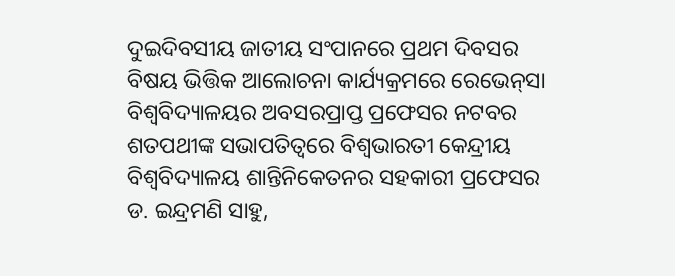ଦୁଇଦିବସୀୟ ଜାତୀୟ ସଂପାନରେ ପ୍ରଥମ ଦିବସର ବିଷୟ ଭିତ୍ତିକ ଆଲୋଚନା କାର୍ଯ୍ୟକ୍ରମରେ ରେଭେନ୍‌ସା ବିଶ୍ୱବିଦ୍ୟାଳୟର ଅବସରପ୍ରାପ୍ତ ପ୍ରଫେସର ନଟବର ଶତପଥୀଙ୍କ ସଭାପତିତ୍ୱରେ ବିଶ୍ୱଭାରତୀ କେନ୍ଦ୍ରୀୟ ବିଶ୍ୱବିଦ୍ୟାଳୟ ଶାନ୍ତିନିକେତନର ସହକାରୀ ପ୍ରଫେସର ଡ. ଇନ୍ଦ୍ରମଣି ସାହୁ,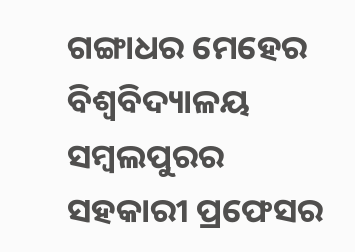ଗଙ୍ଗାଧର ମେହେର ବିଶ୍ୱବିଦ୍ୟାଳୟ ସମ୍ବଲପୁରର ସହକାରୀ ପ୍ରଫେସର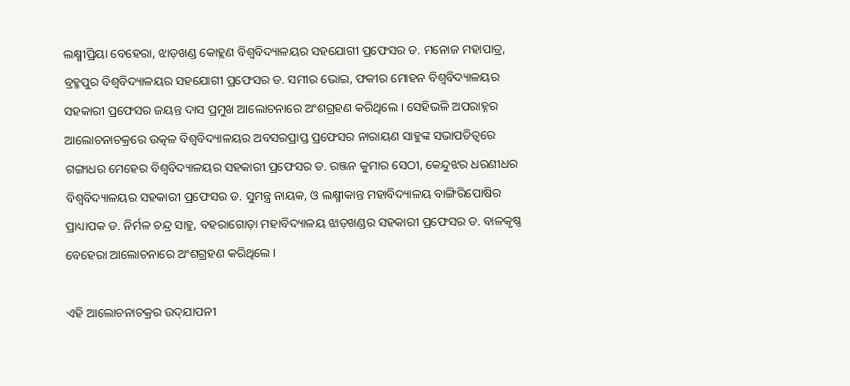ଲକ୍ଷ୍ମୀପ୍ରିୟା ବେହେରା, ଝାଡ଼ଖଣ୍ଡ କୋହ୍ଲଣ ବିଶ୍ୱବିଦ୍ୟାଳୟର ସହଯୋଗୀ ପ୍ରଫେସର ଡ. ମନୋଜ ମହାପାତ୍ର, ବ୍ରହ୍ମପୁର ବିଶ୍ୱବିଦ୍ୟାଳୟର ସହଯୋଗୀ ପ୍ରଫେସର ଡ. ସମୀର ଭୋଇ, ଫକୀର ମୋହନ ବିଶ୍ୱବିଦ୍ୟାଳୟର ସହକାରୀ ପ୍ରଫେସର ଜୟନ୍ତ ଦାସ ପ୍ରମୁଖ ଆଲୋଚନାରେ ଅଂଶଗ୍ରହଣ କରିଥିଲେ । ସେହିଭଳି ଅପରାହ୍ନର ଆଲୋଚନାଚକ୍ରରେ ଉତ୍କଳ ବିଶ୍ୱବିଦ୍ୟାଳୟର ଅବସରପ୍ରାପ୍ତ ପ୍ରଫେସର ନାରାୟଣ ସାହୁଙ୍କ ସଭାପତିତ୍ୱରେ ଗଙ୍ଗାଧର ମେହେର ବିଶ୍ୱବିଦ୍ୟାଳୟର ସହକାରୀ ପ୍ରଫେସର ଡ. ରଞ୍ଜନ କୁମାର ସେଠୀ, କେନ୍ଦୁଝର ଧରଣୀଧର ବିଶ୍ୱବିଦ୍ୟାଳୟର ସହକାରୀ ପ୍ରଫେସର ଡ. ସୁମନ୍ତ୍ର ନାୟକ, ଓ ଲକ୍ଷ୍ମୀକାନ୍ତ ମହାବିଦ୍ୟାଳୟ ବାଙ୍ଗିରିପୋଷିର ପ୍ରାଧ୍ୟାପକ ଡ. ନିର୍ମଳ ଚନ୍ଦ୍ର ସାହୁ, ବହରାଗୋଡ଼ା ମହାବିଦ୍ୟାଳୟ ଝାଡ଼ଖଣ୍ଡର ସହକାରୀ ପ୍ରଫେସର ଡ. ବାଳକୃଷ୍ଣ ବେହେରା ଆଲୋଚନାରେ ଅଂଶଗ୍ରହଣ କରିଥିଲେ ।

ଏହି ଆଲୋଚନାଚକ୍ରର ଉଦ୍‌ଯାପନୀ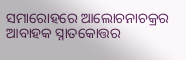ସମାରୋହରେ ଆଲୋଚନାଚକ୍ରର ଆବାହକ ସ୍ନାତକୋତ୍ତର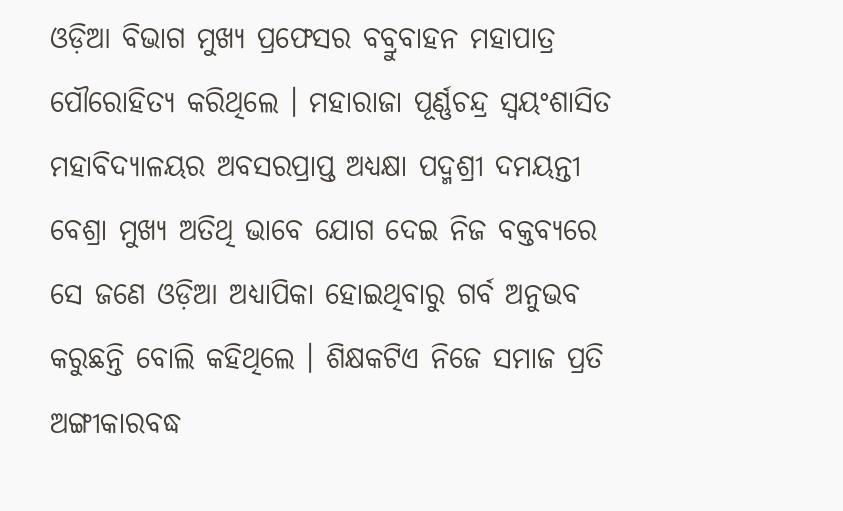ଓଡ଼ିଆ ବିଭାଗ ମୁଖ୍ୟ ପ୍ରଫେସର ବବ୍ରୁବାହନ ମହାପାତ୍ର ପୌରୋହିତ୍ୟ କରିଥିଲେ । ମହାରାଜା ପୂର୍ଣ୍ଣଚନ୍ଦ୍ର ସ୍ୱୟଂଶାସିତ ମହାବିଦ୍ୟାଳୟର ଅବସରପ୍ରାପ୍ତ ଅଧ୍ୟକ୍ଷା ପଦ୍ମଶ୍ରୀ ଦମୟନ୍ତୀ ବେଶ୍ରା ମୁଖ୍ୟ ଅତିଥି ଭାବେ ଯୋଗ ଦେଇ ନିଜ ବକ୍ତବ୍ୟରେ ସେ ଜଣେ ଓଡ଼ିଆ ଅଧ୍ୟାପିକା ହୋଇଥିବାରୁ ଗର୍ବ ଅନୁଭବ କରୁଛନ୍ତି ବୋଲି କହିଥିଲେ । ଶିକ୍ଷକଟିଏ ନିଜେ ସମାଜ ପ୍ରତି ଅଙ୍ଗୀକାରବଦ୍ଧ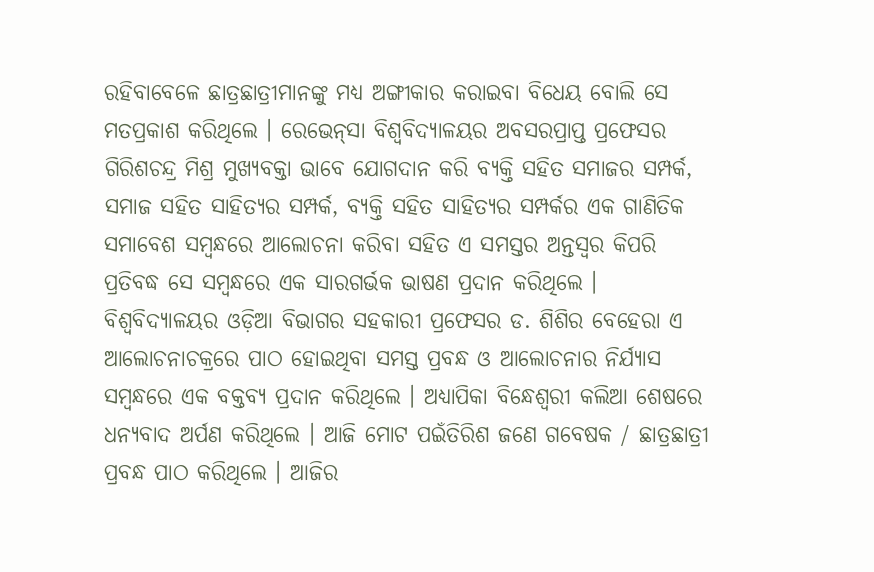ରହିବାବେଳେ ଛାତ୍ରଛାତ୍ରୀମାନଙ୍କୁ ମଧ୍ୟ ଅଙ୍ଗୀକାର କରାଇବା ବିଧେୟ ବୋଲି ସେ ମତପ୍ରକାଶ କରିଥିଲେ । ରେଭେନ୍‌ସା ବିଶ୍ୱବିଦ୍ୟାଳୟର ଅବସରପ୍ରାପ୍ତ ପ୍ରଫେସର ଗିରିଶଚନ୍ଦ୍ର ମିଶ୍ର ମୁଖ୍ୟବକ୍ତା ଭାବେ ଯୋଗଦାନ କରି ବ୍ୟକ୍ତି ସହିତ ସମାଜର ସମ୍ପର୍କ, ସମାଜ ସହିତ ସାହିତ୍ୟର ସମ୍ପର୍କ, ବ୍ୟକ୍ତି ସହିତ ସାହିତ୍ୟର ସମ୍ପର୍କର ଏକ ଗାଣିତିକ ସମାବେଶ ସମ୍ବନ୍ଧରେ ଆଲୋଚନା କରିବା ସହିତ ଏ ସମସ୍ତର ଅନ୍ତସ୍ୱର କିପରି ପ୍ରତିବଦ୍ଧ ସେ ସମ୍ବନ୍ଧରେ ଏକ ସାରଗର୍ଭକ ଭାଷଣ ପ୍ରଦାନ କରିଥିଲେ । ବିଶ୍ୱବିଦ୍ୟାଳୟର ଓଡ଼ିଆ ବିଭାଗର ସହକାରୀ ପ୍ରଫେସର ଡ. ଶିଶିର ବେହେରା ଏ ଆଲୋଚନାଚକ୍ରରେ ପାଠ ହୋଇଥିବା ସମସ୍ତ ପ୍ରବନ୍ଧ ଓ ଆଲୋଚନାର ନିର୍ଯ୍ୟାସ ସମ୍ବନ୍ଧରେ ଏକ ବକ୍ତବ୍ୟ ପ୍ରଦାନ କରିଥିଲେ । ଅଧ୍ୟାପିକା ବିନ୍ଧେଶ୍ୱରୀ କଲିଆ ଶେଷରେ ଧନ୍ୟବାଦ ଅର୍ପଣ କରିଥିଲେ । ଆଜି ମୋଟ ପଇଁତିରିଶ ଜଣେ ଗବେଷକ / ଛାତ୍ରଛାତ୍ରୀ ପ୍ରବନ୍ଧ ପାଠ କରିଥିଲେ । ଆଜିର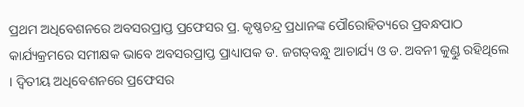ପ୍ରଥମ ଅଧିବେଶନରେ ଅବସରପ୍ରାପ୍ତ ପ୍ରଫେସର ପ୍ର. କୃଷ୍ଣଚନ୍ଦ୍ର ପ୍ରଧାନଙ୍କ ପୌରୋହିତ୍ୟରେ ପ୍ରବନ୍ଧପାଠ କାର୍ଯ୍ୟକ୍ରମରେ ସମୀକ୍ଷକ ଭାବେ ଅବସରପ୍ରାପ୍ତ ପ୍ରାଧ୍ୟାପକ ଡ. ଜଗତ୍‌ବନ୍ଧୁ ଆଚାର୍ଯ୍ୟ ଓ ଡ. ଅବନୀ କୁଣ୍ଡୁ ରହିଥିଲେ । ଦ୍ୱିତୀୟ ଅଧିବେଶନରେ ପ୍ରଫେସର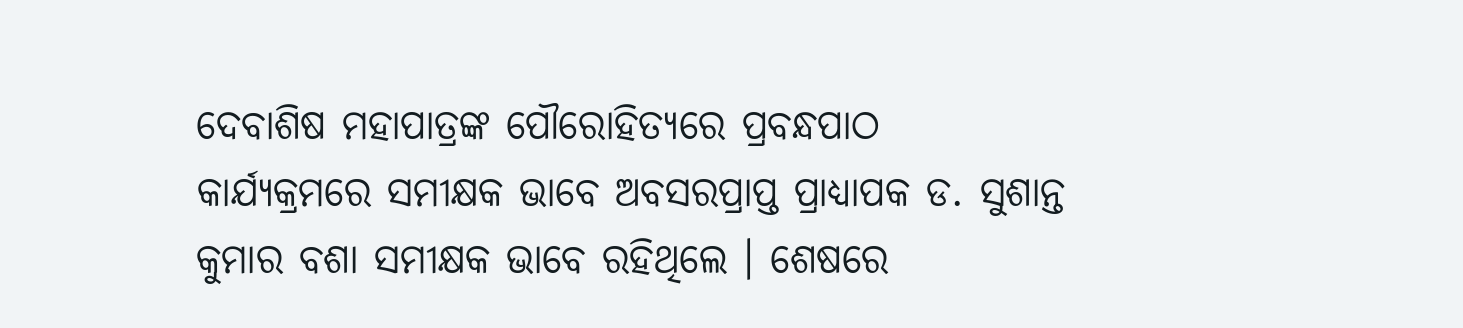ଦେବାଶିଷ ମହାପାତ୍ରଙ୍କ ପୌରୋହିତ୍ୟରେ ପ୍ରବନ୍ଧପାଠ କାର୍ଯ୍ୟକ୍ରମରେ ସମୀକ୍ଷକ ଭାବେ ଅବସରପ୍ରାପ୍ତ ପ୍ରାଧ୍ୟାପକ ଡ. ସୁଶାନ୍ତ କୁମାର ବଶା ସମୀକ୍ଷକ ଭାବେ ରହିଥିଲେ । ଶେଷରେ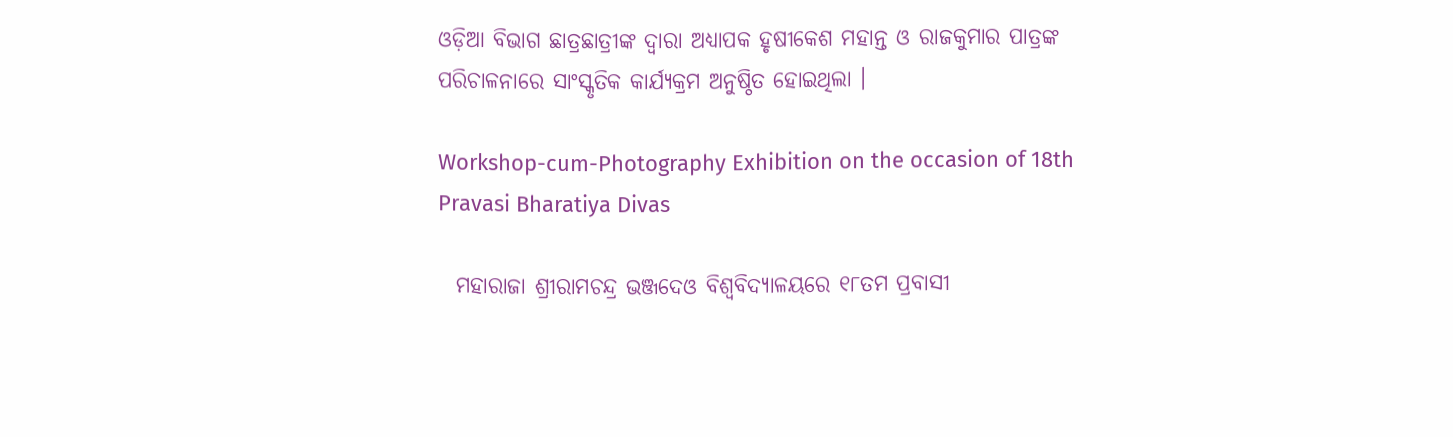ଓଡ଼ିଆ ବିଭାଗ ଛାତ୍ରଛାତ୍ରୀଙ୍କ ଦ୍ୱାରା ଅଧ୍ୟାପକ ହୃଷୀକେଶ ମହାନ୍ତ ଓ ରାଜକୁମାର ପାତ୍ରଙ୍କ ପରିଚାଳନାରେ ସାଂସ୍କୃତିକ କାର୍ଯ୍ୟକ୍ରମ ଅନୁଷ୍ଠିତ ହୋଇଥିଲା ।

Workshop-cum-Photography Exhibition on the occasion of 18th Pravasi Bharatiya Divas

  ମହାରାଜା ଶ୍ରୀରାମଚନ୍ଦ୍ର ଭଞ୍ଜଦେଓ ବିଶ୍ୱବିଦ୍ୟାଳୟରେ ୧୮ତମ ପ୍ରବାସୀ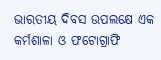ଭାରତୀୟ ଦିବସ ଉପଲକ୍ଷେ ଏକ କର୍ମଶାଳା ଓ ଫଟୋଗ୍ରାଫି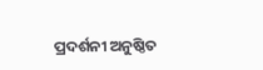ପ୍ରଦର୍ଶନୀ ଅନୁଷ୍ଠିତ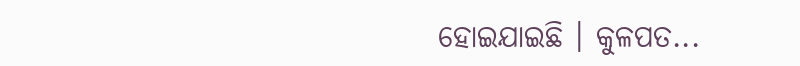ହୋଇଯାଇଛି । କୁଳପତ...